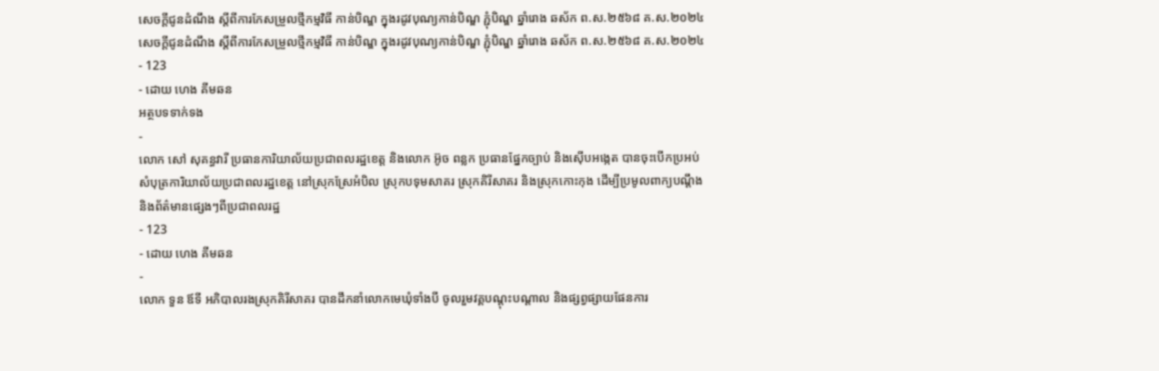សេចក្តីជូនដំណឹង ស្តីពីការកែសម្រួលថ្មីកម្មវិធី កាន់បិណ្ឌ ក្នុងរដូវបុណ្យកាន់បិណ្ឌ ភ្ជុំបិណ្ឌ ឆ្នាំរោង ឆស័ក ព.ស.២៥៦៨ គ.ស.២០២៤
សេចក្តីជូនដំណឹង ស្តីពីការកែសម្រួលថ្មីកម្មវិធី កាន់បិណ្ឌ ក្នុងរដូវបុណ្យកាន់បិណ្ឌ ភ្ជុំបិណ្ឌ ឆ្នាំរោង ឆស័ក ព.ស.២៥៦៨ គ.ស.២០២៤
- 123
- ដោយ ហេង គីមឆន
អត្ថបទទាក់ទង
-
លោក សៅ សុគន្ធវារី ប្រធានការិយាល័យប្រជាពលរដ្ឋខេត្ត និងលោក អ៊ូច ពន្លក ប្រធានផ្នែកច្បាប់ និងស៊ើបអង្កេត បានចុះបើកប្រអប់សំបុត្រការិយាល័យប្រជាពលរដ្ឋខេត្ត នៅស្រុកស្រែអំបិល ស្រុកបទុមសាគរ ស្រុកគិរីសាគរ និងស្រុកកោះកុង ដើម្បីប្រមូលពាក្យបណ្តឹង និងព័ត៌មានផ្សេងៗពីប្រជាពលរដ្ឋ
- 123
- ដោយ ហេង គីមឆន
-
លោក ទួន ឪទី អភិបាលរងស្រុកគិរីសាគរ បានដឹកនាំលោកមេឃុំទាំងបី ចូលរួមវគ្គបណ្តុះបណ្តាល និងផ្សព្វផ្សាយផែនការ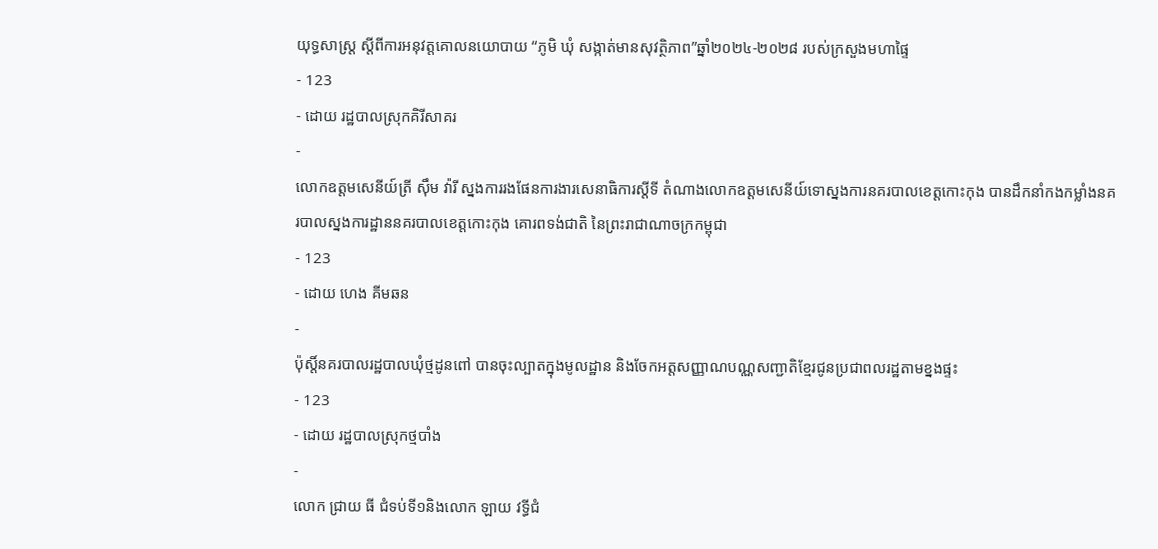យុទ្ធសាស្ត្រ ស្តីពីការអនុវត្តគោលនយោបាយ “ភូមិ ឃុំ សង្កាត់មានសុវត្ថិភាព”ឆ្នាំ២០២៤-២០២៨ របស់ក្រសួងមហាផ្ទៃ
- 123
- ដោយ រដ្ឋបាលស្រុកគិរីសាគរ
-
លោកឧត្តមសេនីយ៍ត្រី ស៊ឹម វ៉ារី ស្នងការរងផែនការងារសេនាធិការស្តីទី តំណាងលោកឧត្តមសេនីយ៍ទោស្នងការនគរបាលខេត្តកោះកុង បានដឹកនាំកងកម្លាំងនគរបាលស្នងការដ្ឋាននគរបាលខេត្តកោះកុង គោរពទង់ជាតិ នៃព្រះរាជាណាចក្រកម្ពុជា
- 123
- ដោយ ហេង គីមឆន
-
ប៉ុស្តិ៍នគរបាលរដ្ឋបាលឃុំថ្មដូនពៅ បានចុះល្បាតក្នុងមូលដ្ឋាន និងចែកអត្តសញ្ញាណបណ្ណសញ្ជាតិខ្មែរជូនប្រជាពលរដ្ឋតាមខ្នងផ្ទះ
- 123
- ដោយ រដ្ឋបាលស្រុកថ្មបាំង
-
លោក ជ្រាយ ធី ជំទប់ទី១និងលោក ឡាយ វទ្ធីជំ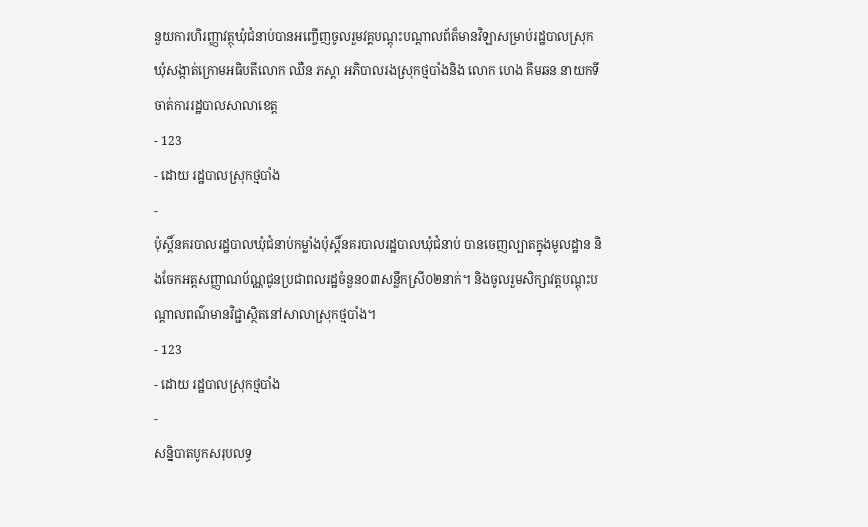នួយការហិរញ្ញាវត្ថុឃុំជំនាប់បានអញ្ចើញចូលរួមវគ្គបណ្ដុះបណ្ដាលព័ត៏មានវិឡាសម្រាប់រដ្ឋបាលស្រុក ឃុំសង្កាត់ក្រោមអធិបតីលោក ឈឺន ភស្ដា អភិបាលរងស្រុកថ្មបាំងនិង លោក ហេង គីមឆន នាយកទីចាត់ការរដ្ឋបាលសាលាខេត្ត
- 123
- ដោយ រដ្ឋបាលស្រុកថ្មបាំង
-
ប៉ុស្ដិ៍នគរបាលរដ្ឋបាលឃុំជំនាប់កម្លាំងប៉ុស្តិ៍នគរបាលរដ្ឋបាលឃុំជំនាប់ បានចេញល្បាតក្នុងមូលដ្ឋាន និងចែកអត្តសញ្ញាណប័ណ្ណជូនប្រជាពលរដ្ឋចំនួន០៣សន្លឹកស្រី០២នាក់។ និងចូលរួមសិក្សាវត្តបណ្តុះបណ្តាលពណ៌មានវិជ្ជាស្ថិតនៅសាលាស្រុកថ្មបាំង។
- 123
- ដោយ រដ្ឋបាលស្រុកថ្មបាំង
-
សន្និបាតបូកសរុបលទ្ធ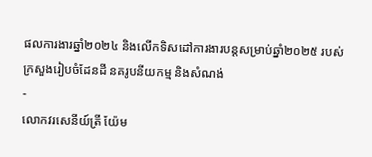ផលការងារឆ្នាំ២០២៤ និងលើកទិសដៅការងារបន្តសម្រាប់ឆ្នាំ២០២៥ របស់ក្រសួងរៀបចំដែនដី នគរូបនីយកម្ម និងសំណង់
-
លោកវរសេនីយ៍ត្រី យ៉ែម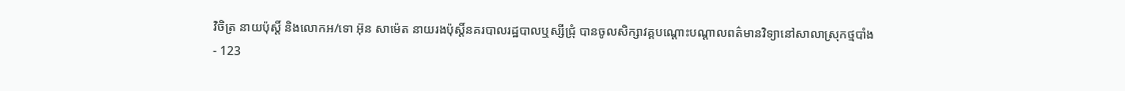វិចិត្រ នាយប៉ុស្ដិ៍ និងលេាកអ/ទេា អ៊ុន សាម៉េត នាយរងប៉ុស្ដិ៍នគរបាលរដ្ឋបាលឬស្សីជ្រុំ បានចូលសិក្សាវគ្គបណ្ដោះបណ្ដាលពត៌មានវិទ្យានៅសាលាស្រុកថ្មបាំង
- 123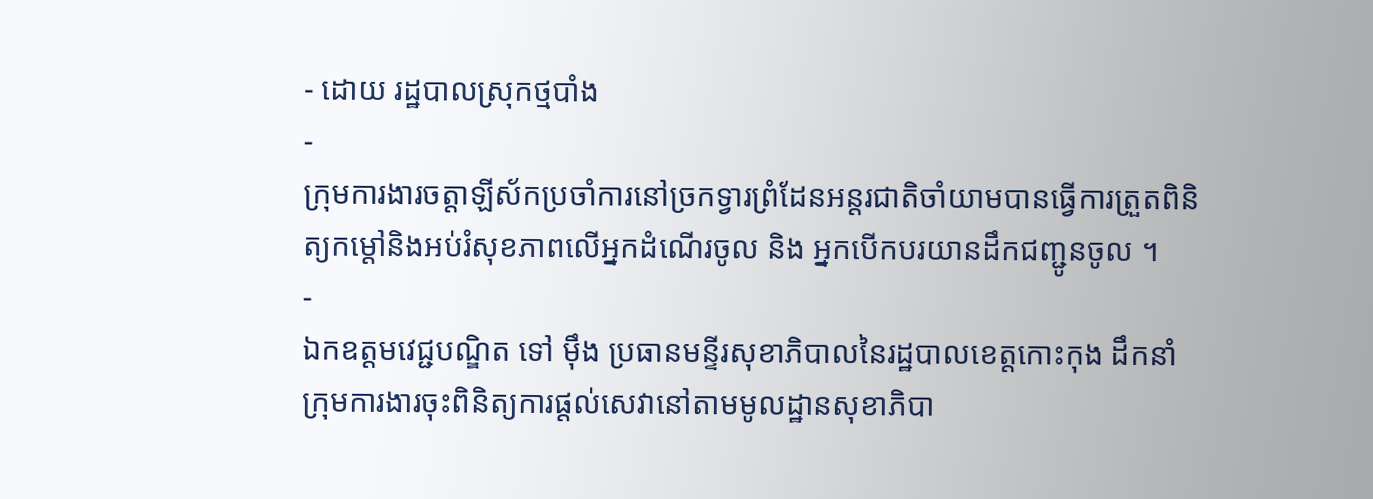- ដោយ រដ្ឋបាលស្រុកថ្មបាំង
-
ក្រុមការងារចត្តាឡីស័កប្រចាំការនៅច្រកទ្វារព្រំដែនអន្ដរជាតិចាំយាមបានធ្វើការត្រួតពិនិត្យកម្ដៅនិងអប់រំសុខភាពលើអ្នកដំណើរចូល និង អ្នកបើកបរយានដឹកជញ្ជូនចូល ។
-
ឯកឧត្ដមវេជ្ជបណ្ឌិត ទៅ ម៉ឹង ប្រធានមន្ទីរសុខាភិបាលនៃរដ្ឋបាលខេត្តកោះកុង ដឹកនាំក្រុមការងារចុះពិនិត្យការផ្ដល់សេវានៅតាមមូលដ្ឋានសុខាភិបា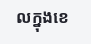លក្នុងខេ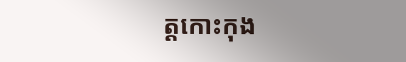ត្តកោះកុង